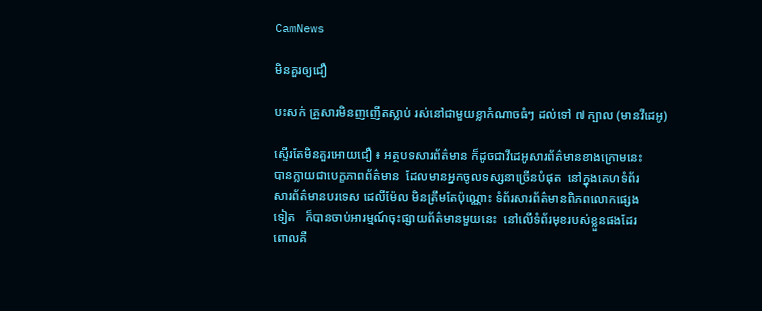CamNews

មិនគួរឲ្យជឿ

បះសក់ គ្រួសារមិនញញើតស្លាប់ រស់នៅជាមួយខ្លាកំណាចធំៗ ដល់ទៅ ៧ ក្បាល (មានវីដេអូ)

ស្ទើរតែមិនគួរអោយជឿ ៖ អត្ថបទសារព័ត៌មាន ក៏ដូចជាវីដេអូសារព័ត៌មានខាងក្រោមនេះ
បានក្លាយជាបេក្ខភាពព័ត៌មាន  ដែលមានអ្នកចូលទស្សនាច្រើនបំផុត  នៅក្នុងគេហទំព័រ
សារព័ត៌មានបរទេស ដេលីម៉ែល មិនត្រឹមតែប៉ុណ្ណោះ ទំព័រសារព័ត៌មានពិភពលោកផ្សេង
ទៀត   ក៏បានចាប់អារម្មណ៍ចុះផ្សាយព័ត៌មានមួយនេះ  នៅលើទំព័រមុខរបស់ខ្លួនផងដែរ
ពោលគឺ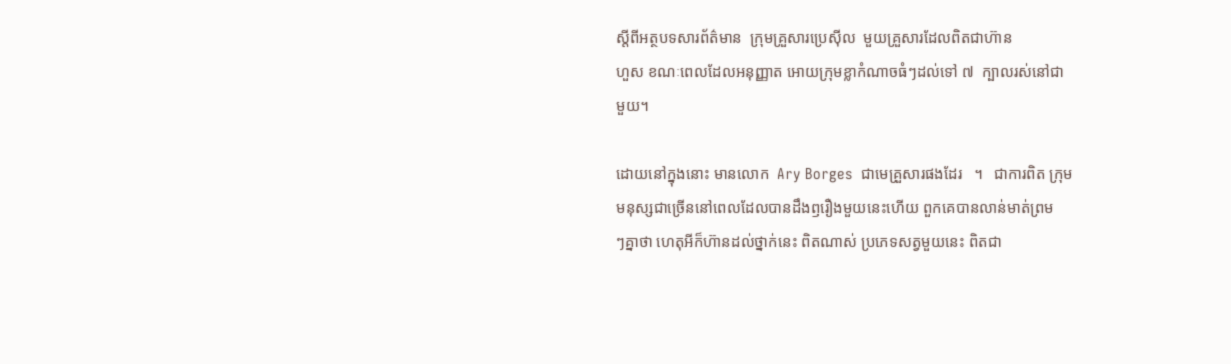ស្តីពីអត្ថបទសារព័ត៌មាន  ក្រុមគ្រួសារប្រេស៊ីល  មួយគ្រួសារដែលពិតជាហ៊ាន
ហួស ខណៈពេលដែលអនុញ្ញាត អោយក្រុមខ្លាកំណាចធំៗដល់ទៅ ៧  ក្បាលរស់នៅជា
មួយ។

ដោយនៅក្នុងនោះ មានលោក  Ary Borges  ជាមេគ្រួសារផងដែរ   ។   ជាការពិត ក្រុម
មនុស្សជាច្រើននៅពេលដែលបានដឹងឭរឿងមួយនេះហើយ ពួកគេបានលាន់មាត់ព្រម
ៗគ្នាថា ហេតុអីក៏ហ៊ានដល់ថ្នាក់នេះ ពិតណាស់ ប្រភេទសត្វមួយនេះ ពិតជា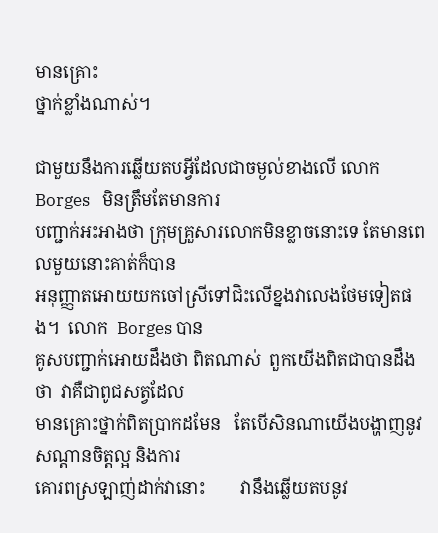មានគ្រោះ
ថ្នាក់ខ្លាំងណាស់។

ជាមួយនឹងការឆ្លើយតបអ្វីដែលជាចម្ងល់ខាងលើ លោក   Borges   មិនត្រឹមតែមានការ
បញ្ជាក់អះអាងថា ក្រុមគ្រួសារលោកមិនខ្លាចនោះទេ តែមានពេលមួយនោះគាត់ក៏បាន
អនុញ្ញាតអោយយកចៅស្រីទៅជិះលើខ្នងវាលេងថែមទៀតផង។  លោក  Borges បាន
គូសបញ្ជាក់អោយដឹងថា ពិតណាស់  ពួកយើងពិតជាបានដឹងថា  វាគឺជាពូជសត្វដែល
មានគ្រោះថ្នាក់ពិតប្រាកដមែន   តែបើសិនណាយើងបង្ហាញនូវសណ្តានចិត្តល្អ និងការ
គោរពស្រឡាញ់ដាក់វានោះ        វានឹងឆ្លើយតបនូវ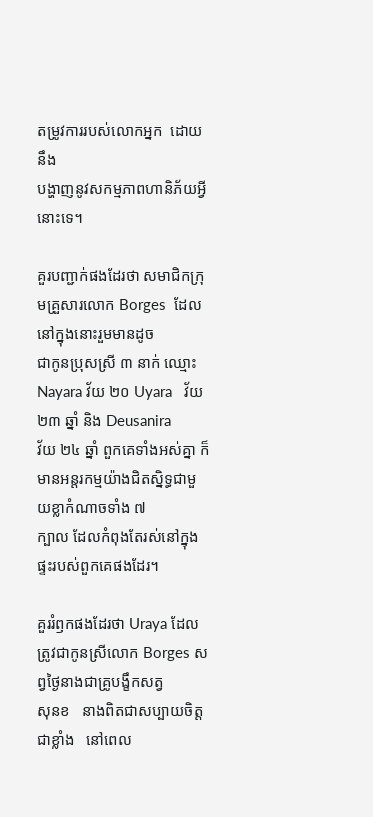តម្រូវការរបស់លោកអ្នក  ដោយនឹង
បង្ហាញនូវសកម្មភាពហានិភ័យអ្វីនោះទេ។

គួរបញ្ជាក់ផងដែរថា សមាជិកក្រុមគ្រួសារលោក Borges  ដែលនៅក្នុងនោះរួមមានដូច
ជាកូនប្រុសស្រី ៣ នាក់ ឈ្មោះ Nayara វ័យ ២០ Uyara   វ័យ  ២៣ ឆ្នាំ និង Deusanira
វ័យ ២៤ ឆ្នាំ ពួកគេទាំងអស់គ្នា ក៏មានអន្តរកម្មយ៉ាងជិតស្និទ្ធជាមួយខ្លាកំណាចទាំង ៧
ក្បាល ដែលកំពុងតែរស់នៅក្នុងផ្ទះរបស់ពួកគេផងដែរ។

គួររំឭកផងដែរថា Uraya ដែលត្រូវជាកូនស្រីលោក Borges សព្វថ្ងៃនាងជាគ្រូបង្ខឹកសត្វ
សុនខ   នាងពិតជាសប្បាយចិត្តជាខ្លាំង   នៅពេល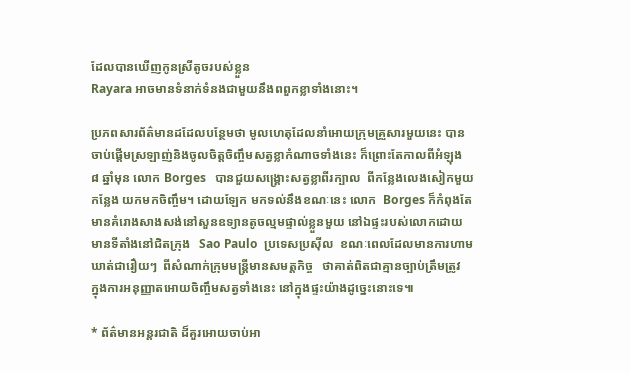ដែលបានឃើញកូនស្រីតូចរបស់ខ្លួន
Rayara អាចមានទំនាក់ទំនងជាមួយនឹងពពួកខ្លាទាំងនោះ។

ប្រភពសារព័ត៌មានដដែលបន្ថែមថា មូលហេតុដែលនាំអោយក្រុមគ្រួសារមួយនេះ បាន
ចាប់ផ្តើមស្រឡាញ់និងចូលចិត្តចិញ្ចឹមសត្វខ្លាកំណាចទាំងនេះ ក៏ព្រោះតែកាលពីអំឡុង
៨ ឆ្នាំមុន លោក Borges   បានជួយសង្គ្រោះសត្វខ្លាពីរក្បាល  ពីកន្លែងលេងសៀកមួយ
កន្លែង យកមកចិញ្ចឹម។ ដោយឡែក មកទល់នឹងខណៈនេះ លោក  Borges ក៏កំពុងតែ
មានគំរោងសាងសង់នៅសួនឧទ្យានតូចល្មមផ្ទាល់ខ្លួនមួយ នៅឯផ្ទះរបស់លោកដោយ
មានទីតាំងនៅជិតក្រុង   Sao Paulo  ប្រទេសប្រស៊ីល  ខណៈពេលដែលមានការហាម
ឃាត់ជារឿយៗ  ពីសំណាក់ក្រុមមន្រ្តីមានសមត្តកិច្ច   ថាគាត់ពិតជាគ្មានច្បាប់ត្រឹមត្រូវ
ក្នុងការអនុញ្ញាតអោយចិញ្ចឹមសត្វទាំងនេះ នៅក្នុងផ្ទះយ៉ាងដូច្នេះនោះទេ៕

* ព័ត៌មានអន្តរជាតិ ដ៏គួរអោយចាប់អា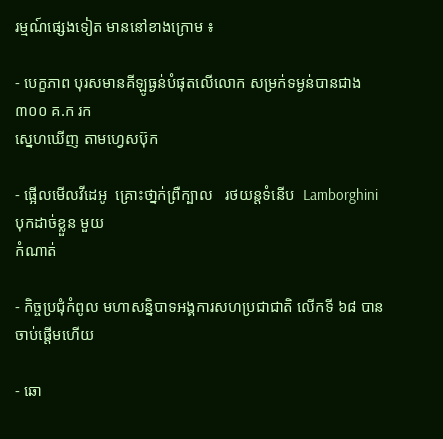រម្មណ៍ផ្សេងទៀត មាននៅខាងក្រោម ៖

- បេក្ខភាព បុរសមានគីឡូធ្ងន់បំផុតលើលោក សម្រក់ទម្ងន់បានជាង ៣០០ គ.ក រក
ស្នេហឃើញ តាមហ្វេសប៊ុក

- ផ្អើលមើលវីដេអូ  គ្រោះថា្នក់ព្រឺក្បាល   រថយន្តទំនើប  Lamborghini បុកដាច់ខ្លួន មួយ
កំណាត់

- កិច្ចប្រជុំកំពូល មហាសន្និបាទអង្គការសហប្រជាជាតិ លើកទី ៦៨ បានចាប់ផ្តើមហើយ

- ឆោ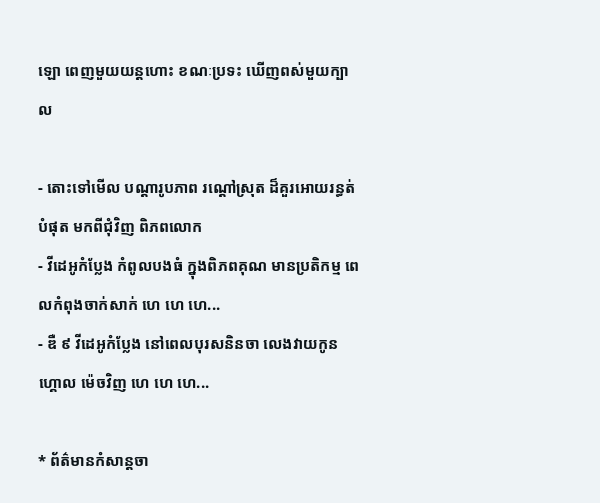ឡោ ពេញមួយយន្តហោះ ខណៈប្រទះ ឃើញពស់មួយក្បាល

- តោះទៅមើល បណ្តារូបភាព រណ្តៅស្រុត ដ៏គួរអោយរន្ធត់បំផុត មកពីជុំវិញ ពិភពលោក
- វីដេអូកំប្លែង កំពូលបងធំ ក្នុងពិភពគុណ មានប្រតិកម្ម ពេលកំពុងចាក់សាក់ ហេ ហេ ហេ...
- ឌឺ ៩ វីដេអូកំប្លែង នៅពេលបុរសនិនចា លេងវាយកូនហ្គោល ម៉េចវិញ ហេ ហេ ហេ...

* ព័ត៌មានកំសាន្តចា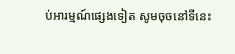ប់អារម្មណ៍ផ្សេងទៀត សូមចុចនៅទីនេះ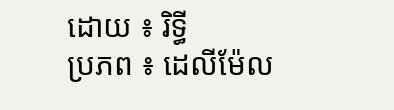ដោយ ៖ រិទ្ធី
ប្រភព ៖ ដេលីម៉ែល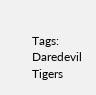Tags: Daredevil Tigers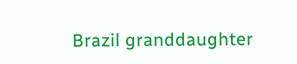Brazil granddaughter